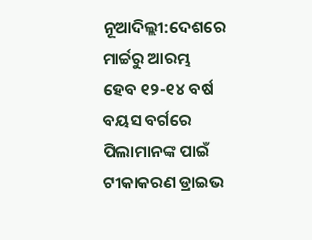ନୂଆଦିଲ୍ଲୀ:ଦେଶରେ ମାର୍ଚ୍ଚରୁ ଆରମ୍ଭ ହେବ ୧୨-୧୪ ବର୍ଷ ବୟସ ବର୍ଗରେ ପିଲାମାନଙ୍କ ପାଇଁ ଟୀକାକରଣ ଡ୍ରାଇଭ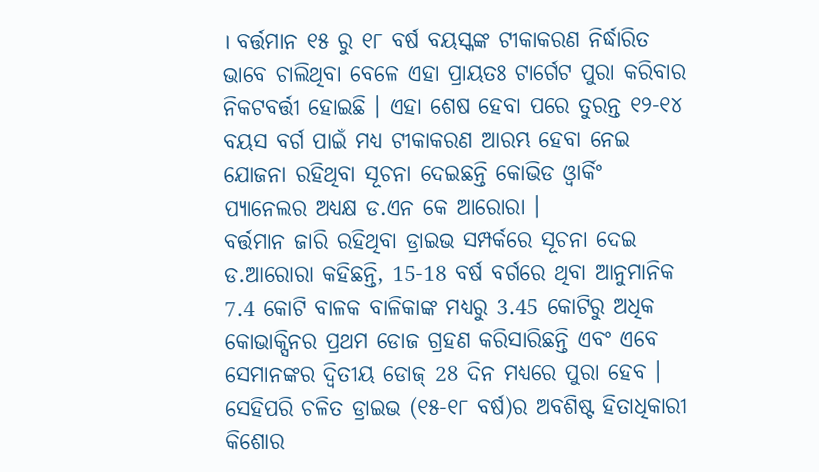। ବର୍ତ୍ତମାନ ୧୫ ରୁ ୧୮ ବର୍ଷ ବୟସ୍କଙ୍କ ଟୀକାକରଣ ନିର୍ଦ୍ଧାରିତ ଭାବେ ଚାଲିଥିବା ବେଳେ ଏହା ପ୍ରାୟତଃ ଟାର୍ଗେଟ ପୁରା କରିବାର ନିକଟବର୍ତ୍ତୀ ହୋଇଛି । ଏହା ଶେଷ ହେବା ପରେ ତୁରନ୍ତ ୧୨-୧୪ ବୟସ ବର୍ଗ ପାଇଁ ମଧ୍ୟ ଟୀକାକରଣ ଆରମ୍ଭ ହେବା ନେଇ ଯୋଜନା ରହିଥିବା ସୂଚନା ଦେଇଛନ୍ତି କୋଭିଡ ଓ୍ବାର୍କିଂ ପ୍ୟାନେଲର ଅଧ୍ୟକ୍ଷ ଡ.ଏନ କେ ଆରୋରା ।
ବର୍ତ୍ତମାନ ଜାରି ରହିଥିବା ଡ୍ରାଇଭ ସମ୍ପର୍କରେ ସୂଚନା ଦେଇ ଡ.ଆରୋରା କହିଛନ୍ତି, 15-18 ବର୍ଷ ବର୍ଗରେ ଥିବା ଆନୁମାନିକ 7.4 କୋଟି ବାଳକ ବାଳିକାଙ୍କ ମଧ୍ୟରୁ 3.45 କୋଟିରୁ ଅଧିକ କୋଭାକ୍ସିନର ପ୍ରଥମ ଡୋଜ ଗ୍ରହଣ କରିସାରିଛନ୍ତି ଏବଂ ଏବେ ସେମାନଙ୍କର ଦ୍ୱିତୀୟ ଡୋଜ୍ 28 ଦିନ ମଧ୍ୟରେ ପୁରା ହେବ । ସେହିପରି ଚଳିତ ଡ୍ରାଇଭ (୧୫-୧୮ ବର୍ଷ)ର ଅବଶିଷ୍ଟ ହିତାଧିକାରୀ କିଶୋର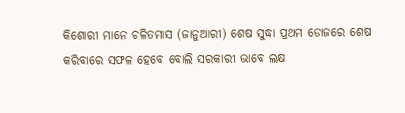କିଶୋରୀ ମାନେ ଚଳିତମାସ (ଜାନୁଆରୀ) ଶେଷ ସୁଦ୍ଧା ପ୍ରଥମ ଡୋଜରେ ଶେଷ କରିବାରେ ସଫଳ ହେବେ ବୋଲି ସରକାରୀ ଭାବେ ଲକ୍ଷ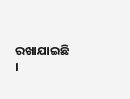ରଖାଯାଇଛି ।